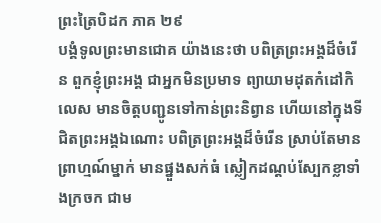ព្រះត្រៃបិដក ភាគ ២៩
បង្គំទូលព្រះមានជោគ យ៉ាងនេះថា បពិត្រព្រះអង្គដ៏ចំរើន ពួកខ្ញុំព្រះអង្គ ជាអ្នកមិនប្រមាទ ព្យាយាមដុតកំដៅកិលេស មានចិត្តបញ្ជូនទៅកាន់ព្រះនិព្វាន ហើយនៅក្នុងទីជិតព្រះអង្គឯណោះ បពិត្រព្រះអង្គដ៏ចំរើន ស្រាប់តែមានព្រាហ្មណ៍ម្នាក់ មានផ្នួងសក់ធំ ស្លៀកដណ្តប់ស្បែកខ្លាទាំងក្រចក ជាម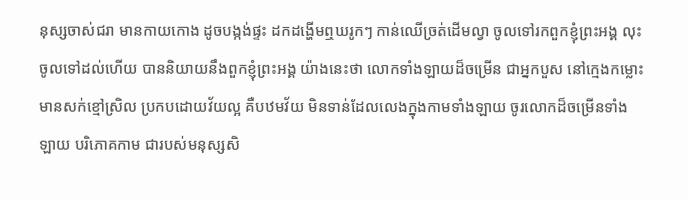នុស្សចាស់ជរា មានកាយកោង ដូចបង្កង់ផ្ទះ ដកដង្ហើមឮឃរូកៗ កាន់ឈើច្រត់ដើមល្វា ចូលទៅរកពួកខ្ញុំព្រះអង្គ លុះចូលទៅដល់ហើយ បាននិយាយនឹងពួកខ្ញុំព្រះអង្គ យ៉ាងនេះថា លោកទាំងឡាយដ៏ចម្រើន ជាអ្នកបួស នៅក្មេងកម្លោះ មានសក់ខ្មៅស្រិល ប្រកបដោយវ័យល្អ គឺបឋមវ័យ មិនទាន់ដែលលេងក្នុងកាមទាំងឡាយ ចូរលោកដ៏ចម្រើនទាំងឡាយ បរិភោគកាម ជារបស់មនុស្សសិ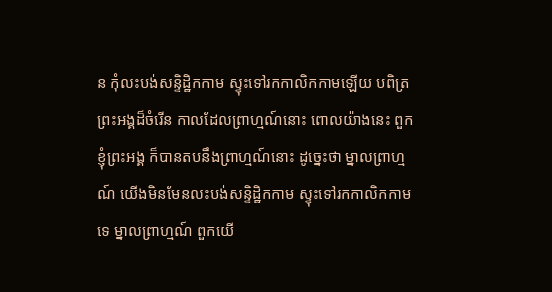ន កុំលះបង់សន្ទិដ្ឋិកកាម ស្ទុះទៅរកកាលិកកាមឡើយ បពិត្រព្រះអង្គដ៏ចំរើន កាលដែលព្រាហ្មណ៍នោះ ពោលយ៉ាងនេះ ពួកខ្ញុំព្រះអង្គ ក៏បានតបនឹងព្រាហ្មណ៍នោះ ដូច្នេះថា ម្នាលព្រាហ្មណ៍ យើងមិនមែនលះបង់សន្ទិដ្ឋិកកាម ស្ទុះទៅរកកាលិកកាមទេ ម្នាលព្រាហ្មណ៍ ពួកយើ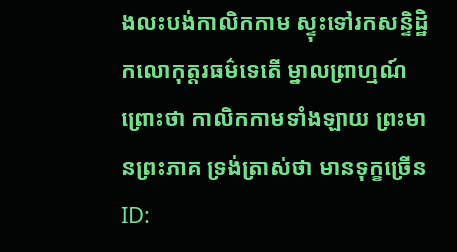ងលះបង់កាលិកកាម ស្ទុះទៅរកសន្ទិដ្ឋិកលោកុត្តរធម៌ទេតើ ម្នាលព្រាហ្មណ៍ ព្រោះថា កាលិកកាមទាំងឡាយ ព្រះមានព្រះភាគ ទ្រង់ត្រាស់ថា មានទុក្ខច្រើន
ID: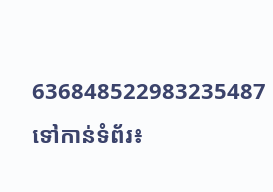636848522983235487
ទៅកាន់ទំព័រ៖